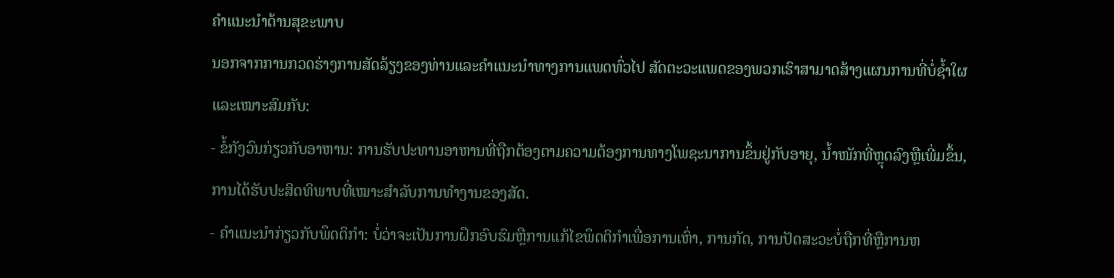ຄຳແນະນຳດ້ານສຸຂະພາບ
ນອກຈາກການກວດຮ່າງການສັດລ້ຽງຂອງທ່ານແລະຄຳແນະນຳທາງການແພດທົ່ວໄປ ສັດຕະວະແພດຂອງພວກເຮົາສາມາດສ້າງແຜນການທີ່ບໍ່ຊ້ຳໃຜແລະເໝາະສົມກັບ:
- ຂໍ້ກັງວົນກ່ຽວກັບອາຫານ: ການຮັບປະທານອາຫານທີ່ຖືກຕ້ອງຕາມຄວາມຕ້ອງການທາງໂພຊະນາການຂຶ້ນຢູ່ກັບອາຍຸ, ນ້ຳໜັກທີ່ຫຼຸດລົງຫຼືເພີ່ມຂຶ້ນ, ການໄດ້ຮັບປະສິດທິພາບທີ່ເໝາະສຳລັບການທຳງານຂອງສັດ.
- ຄຳແນະນຳກ່ຽວກັບພຶດຕິກຳ: ບໍ່ວ່າຈະເປັນການຝຶກອົບຮົມຫຼືການແກ້ໄຂພຶດຕິກຳເພື່ອການເຫົ່າ, ການກັດ, ການປັດສະວະບໍ່ຖືກທີ່ຫຼືການຫ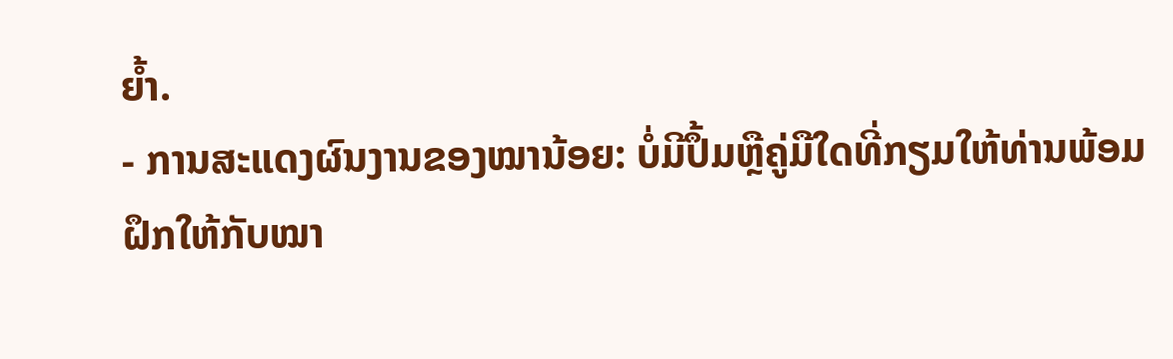ຍ້ຳ.
- ການສະແດງຜົນງານຂອງໝານ້ອຍ: ບໍ່ມີປຶ້ມຫຼືຄູ່ມືໃດທີ່ກຽມໃຫ້ທ່ານພ້ອມຝຶກໃຫ້ກັບໝາ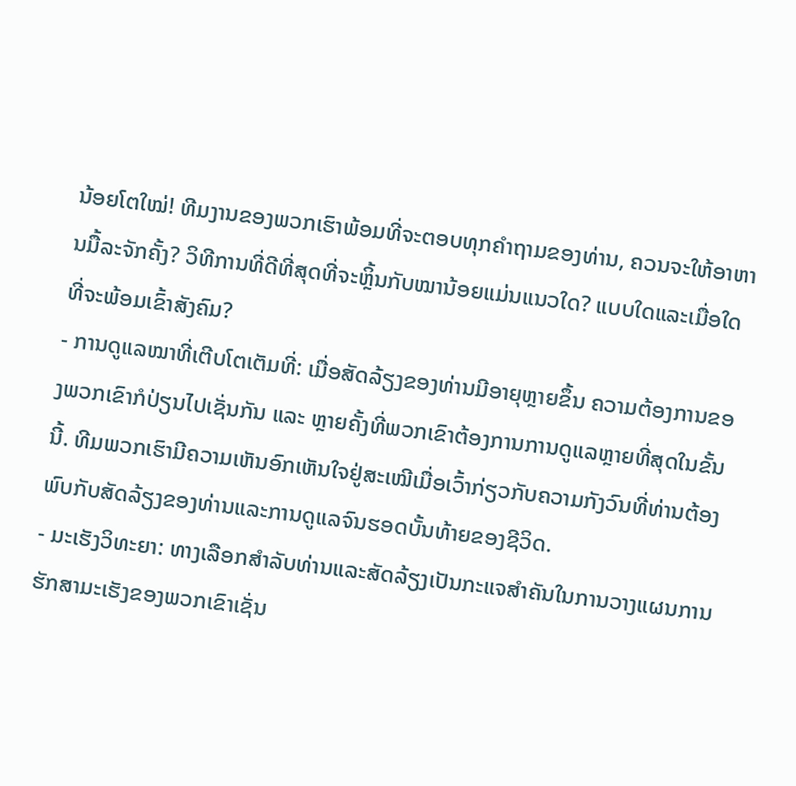ນ້ອຍໂຕໃໝ່! ທີມງານຂອງພວກເຮົາພ້ອມທີ່ຈະຕອບທຸກຄຳຖາມຂອງທ່ານ, ຄວນຈະໃຫ້ອາຫານມື້ລະຈັກຄັ້ງ? ວິທີການທີ່ດີທີ່ສຸດທີ່ຈະຫຼິ້ນກັບໝານ້ອຍແມ່ນແນວໃດ? ແບບໃດແລະເມື່ອໃດທີ່ຈະພ້ອມເຂົ້າສັງຄົມ?
- ການດູແລໝາທີ່ເຕີບໂຕເຕັມທີ່: ເມື່ອສັດລ້ຽງຂອງທ່ານມີອາຍຸຫຼາຍຂຶ້ນ ຄວາມຕ້ອງການຂອງພວກເຂົາກໍປ່ຽນໄປເຊັ່ນກັນ ແລະ ຫຼາຍຄັ້ງທີ່ພວກເຂົາຕ້ອງການການດູແລຫຼາຍທີ່ສຸດໃນຂັ້ນນີ້. ທີມພວກເຮົາມີຄວາມເຫັນອົກເຫັນໃຈຢູ່ສະເໝີເມື່ອເວົ້າກ່ຽວກັບຄວາມກັງວົນທີ່ທ່ານຕ້ອງພົບກັບສັດລ້ຽງຂອງທ່ານແລະການດູແລຈົນຮອດບັ້ນທ້າຍຂອງຊີວິດ.
- ມະເຮັງວິທະຍາ: ທາງເລືອກສຳລັບທ່ານແລະສັດລ້ຽງເປັນກະແຈສຳຄັນໃນການວາງແຜນການຮັກສາມະເຮັງຂອງພວກເຂົາເຊັ່ນ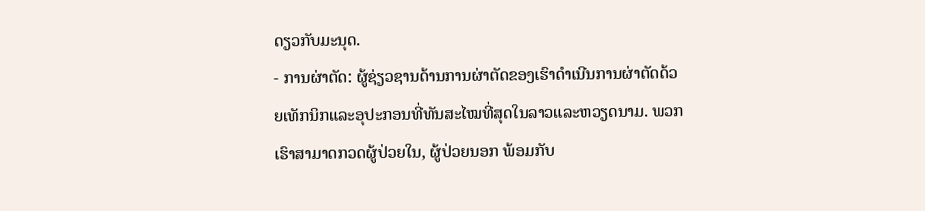ດຽວກັບມະນຸດ.
- ການຜ່າຕັດ: ຜູ້ຊ່ຽວຊານດ້ານການຜ່າຕັດຂອງເຮົາດຳເນີນການຜ່າຕັດດ້ວຍເທັກນິກແລະອຸປະກອນທີ່ທັນສະໄໝທີ່ສຸດໃນລາວແລະຫວຽດນາມ. ພວກເຮົາສາມາດກວດຜູ້ປ່ວຍໃນ, ຜູ້ປ່ວຍນອກ ພ້ອມກັບ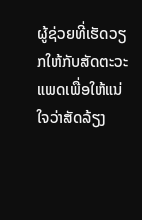ຜູ້ຊ່ວຍທີ່ເຮັດວຽກໃຫ້ກັບສັດຕະວະແພດເພື່ອໃຫ້ແນ່ໃຈວ່າສັດລ້ຽງ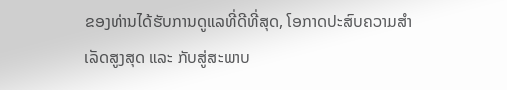ຂອງທ່ານໄດ້ຮັບການດູແລທີ່ດີທີ່ສຸດ, ໂອກາດປະສົບຄວາມສຳເລັດສູງສຸດ ແລະ ກັບສູ່ສະພາບ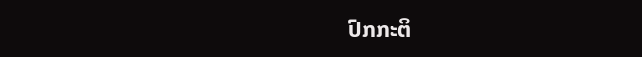ປົກກະຕິ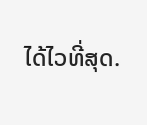ໄດ້ໄວທີ່ສຸດ.